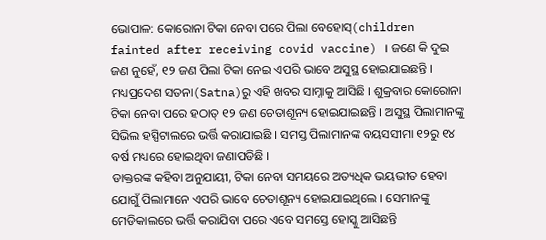ଭୋପାଳ: କୋରୋନା ଟିକା ନେବା ପରେ ପିଲା ବେହୋସ୍(children fainted after receiving covid vaccine) । ଜଣେ କି ଦୁଇ ଜଣ ନୁହେଁ, ୧୨ ଜଣ ପିଲା ଟିକା ନେଇ ଏପରି ଭାବେ ଅସୁସ୍ଥ ହୋଇଯାଇଛନ୍ତି । ମଧ୍ୟପ୍ରଦେଶ ସତନା(Satna)ରୁ ଏହି ଖବର ସାମ୍ନାକୁ ଆସିଛି । ଶୁକ୍ରବାର କୋରୋନା ଟିକା ନେବା ପରେ ହଠାତ୍ ୧୨ ଜଣ ଚେତାଶୂନ୍ୟ ହୋଇଯାଇଛନ୍ତି । ଅସୁସ୍ଥ ପିଲାମାନଙ୍କୁ ସିଭିଲ ହସ୍ପିଟାଲରେ ଭର୍ତ୍ତି କରାଯାଇଛି । ସମସ୍ତ ପିଲାମାନଙ୍କ ବୟସସୀମା ୧୨ରୁ ୧୪ ବର୍ଷ ମଧ୍ୟରେ ହୋଇଥିବା ଜଣାପଡିଛି ।
ଡାକ୍ତରଙ୍କ କହିବା ଅନୁଯାୟୀ, ଟିକା ନେବା ସମୟରେ ଅତ୍ୟଧିକ ଭୟଭୀତ ହେବା ଯୋଗୁଁ ପିଲାମାନେ ଏପରି ଭାବେ ଚେତାଶୂନ୍ୟ ହୋଇଯାଇଥିଲେ । ସେମାନଙ୍କୁ ମେଡିକାଲରେ ଭର୍ତ୍ତି କରାଯିବା ପରେ ଏବେ ସମସ୍ତେ ହୋସ୍କୁ ଆସିଛନ୍ତି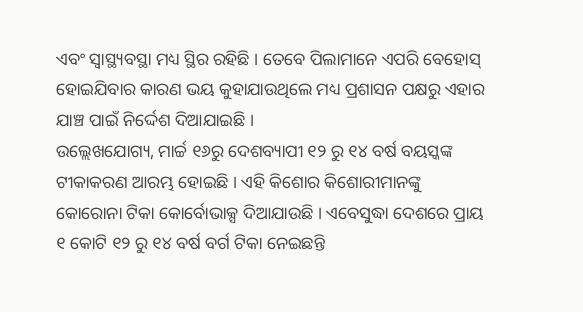ଏବଂ ସ୍ବାସ୍ଥ୍ୟବସ୍ଥା ମଧ୍ୟ ସ୍ଥିର ରହିଛି । ତେବେ ପିଲାମାନେ ଏପରି ବେହୋସ୍ ହୋଇଯିବାର କାରଣ ଭୟ କୁହାଯାଉଥିଲେ ମଧ୍ୟ ପ୍ରଶାସନ ପକ୍ଷରୁ ଏହାର ଯାଞ୍ଚ ପାଇଁ ନିର୍ଦ୍ଦେଶ ଦିଆଯାଇଛି ।
ଉଲ୍ଲେଖଯୋଗ୍ୟ, ମାର୍ଚ୍ଚ ୧୬ରୁ ଦେଶବ୍ୟାପୀ ୧୨ ରୁ ୧୪ ବର୍ଷ ବୟସ୍କଙ୍କ ଟୀକାକରଣ ଆରମ୍ଭ ହୋଇଛି । ଏହି କିଶୋର କିଶୋରୀମାନଙ୍କୁ କୋରୋନା ଟିକା କୋର୍ବୋଭାକ୍ସ ଦିଆଯାଉଛି । ଏବେସୁଦ୍ଧା ଦେଶରେ ପ୍ରାୟ ୧ କୋଟି ୧୨ ରୁ ୧୪ ବର୍ଷ ବର୍ଗ ଟିକା ନେଇଛନ୍ତି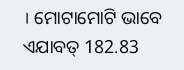। ମୋଟାମୋଟି ଭାବେ ଏଯାବତ୍ 182.83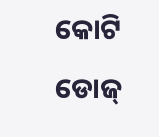କୋଟି ଡୋଜ୍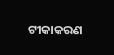ଟୀକାକରଣ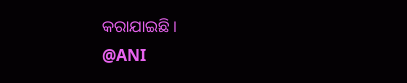କରାଯାଇଛି ।
@ANI